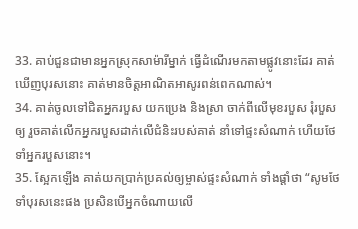33. គាប់ជួនជាមានអ្នកស្រុកសាម៉ារីម្នាក់ ធ្វើដំណើរមកតាមផ្លូវនោះដែរ គាត់ឃើញបុរសនោះ គាត់មានចិត្តអាណិតអាសូរពន់ពេកណាស់។
34. គាត់ចូលទៅជិតអ្នករបួស យកប្រេង និងស្រា ចាក់ពីលើមុខរបួស រុំរបួសឲ្យ រួចគាត់លើកអ្នករបួសដាក់លើជំនិះរបស់គាត់ នាំទៅផ្ទះសំណាក់ ហើយថែទាំអ្នករបួសនោះ។
35. ស្អែកឡើង គាត់យកប្រាក់ប្រគល់ឲ្យម្ចាស់ផ្ទះសំណាក់ ទាំងផ្ដាំថា “សូមថែទាំបុរសនេះផង ប្រសិនបើអ្នកចំណាយលើ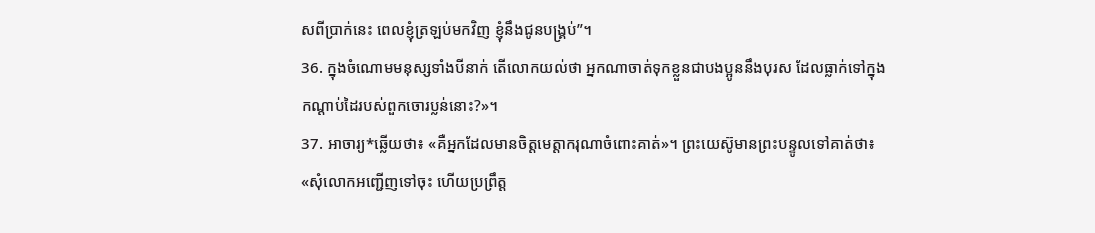សពីប្រាក់នេះ ពេលខ្ញុំត្រឡប់មកវិញ ខ្ញុំនឹងជូនបង្គ្រប់”។
36. ក្នុងចំណោមមនុស្សទាំងបីនាក់ តើលោកយល់ថា អ្នកណាចាត់ទុកខ្លួនជាបងប្អូននឹងបុរស ដែលធ្លាក់ទៅក្នុងកណ្ដាប់ដៃរបស់ពួកចោរប្លន់នោះ?»។
37. អាចារ្យ*ឆ្លើយថា៖ «គឺអ្នកដែលមានចិត្តមេត្តាករុណាចំពោះគាត់»។ ព្រះយេស៊ូមានព្រះបន្ទូលទៅគាត់ថា៖ «សុំលោកអញ្ជើញទៅចុះ ហើយប្រព្រឹត្ត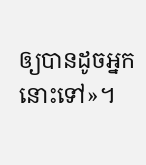ឲ្យបានដូចអ្នកនោះទៅ»។